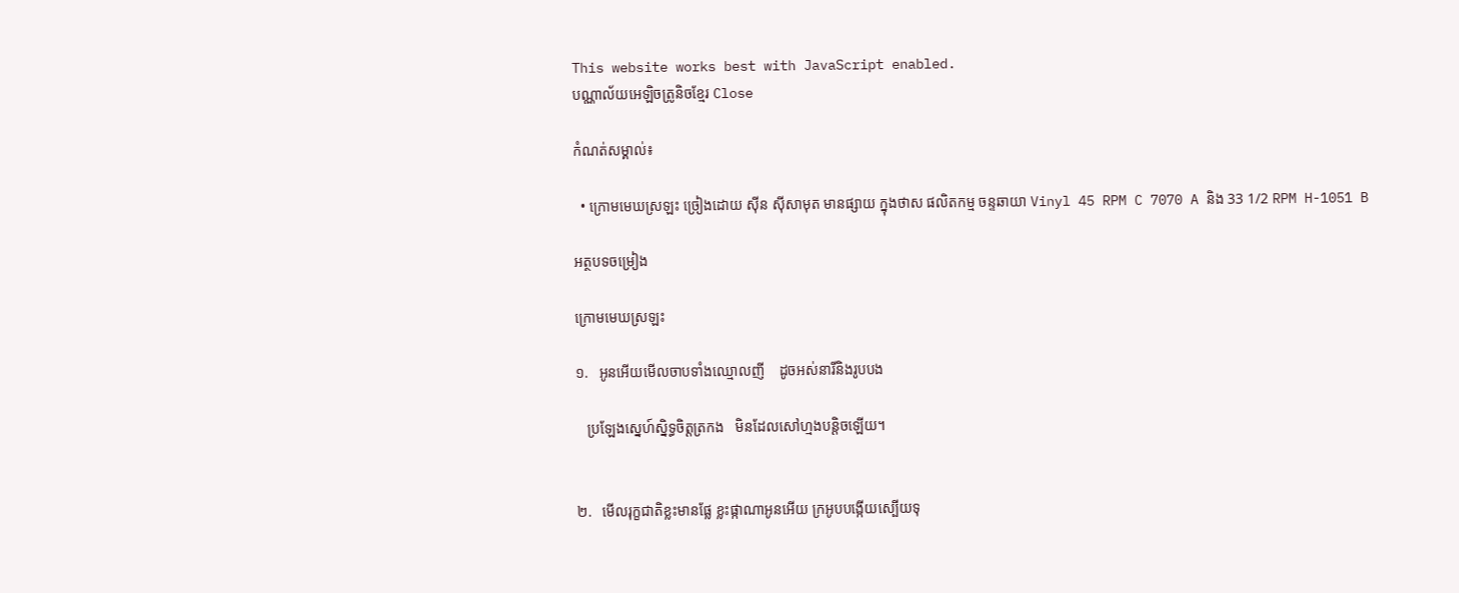This website works best with JavaScript enabled.
បណ្ណាល័យអេឡិចត្រូនិចខ្មែរ Close

កំណត់សម្គាល់៖

  • ក្រោមមេឃស្រឡះ ច្រៀងដោយ ស៊ីន ស៊ីសាមុត មានផ្សាយ ក្នុងថាស ផលិតកម្ម ចន្ទឆាយា Vinyl 45 RPM C 7070 A និង 33 1/2 RPM H-1051 B

អត្ថបទចម្រៀង

ក្រោមមេឃស្រឡះ

១.   អូនអើយមើលចាបទាំងឈ្មោលញី    ដូចអស់នារីនិងរូបបង

   ប្រឡែងស្នេហ៍ស្និទ្ធចិត្តត្រកង   មិនដែលសៅហ្មងបន្តិចឡើយ។


២.   មើលរុក្ខជាតិខ្លះមានផ្លែ ខ្លះផ្កាណាអូនអើយ ក្រអូបបង្កើយស្បើយទុ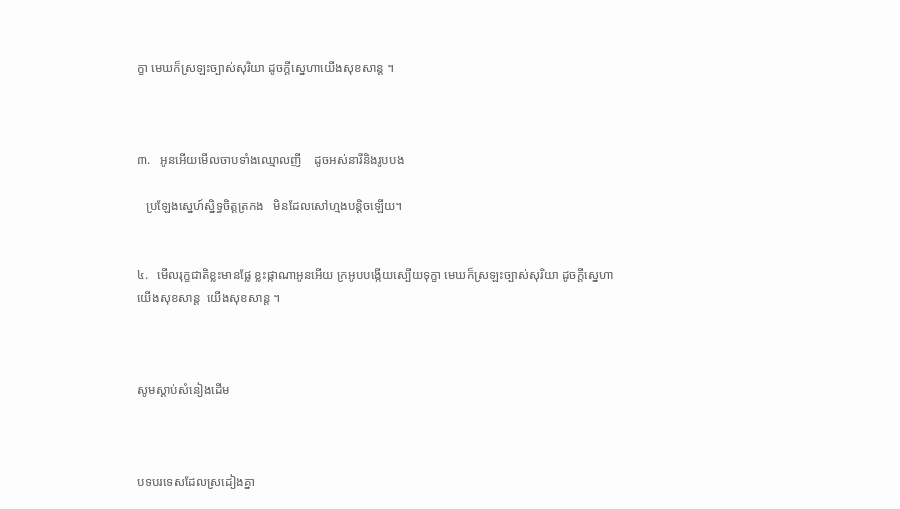ក្ខា មេឃក៏ស្រឡះច្បាស់សុរិយា ដូចក្ដីស្នេហាយើងសុខសាន្ត ។



៣.   អូនអើយមើលចាបទាំងឈ្មោលញី    ដូចអស់នារីនិងរូបបង

   ប្រឡែងស្នេហ៍ស្និទ្ធចិត្តត្រកង   មិនដែលសៅហ្មងបន្តិចឡើយ។


៤.   មើលរុក្ខជាតិខ្លះមានផ្លែ ខ្លះផ្កាណាអូនអើយ ក្រអូបបង្កើយស្បើយទុក្ខា មេឃក៏ស្រឡះច្បាស់សុរិយា ដូចក្ដីស្នេហាយើងសុខសាន្ត  យើងសុខសាន្ត ។



សូមស្ដាប់សំនៀងដើម



បទបរទេសដែលស្រដៀងគ្នា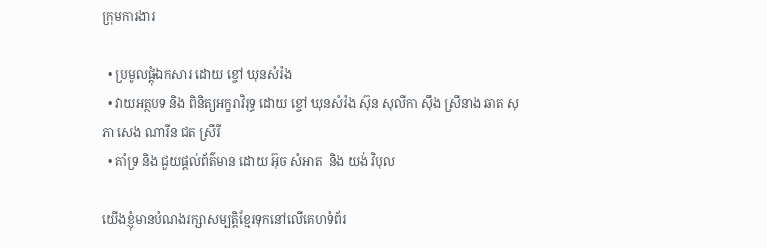ក្រុមការងារ

  • ប្រមូលផ្ដុំឯកសារ ដោយ ខ្ចៅ ឃុនសំរ៉ង
  • វាយអត្ថបទ និង ពិនិត្យអក្ខរាវិរុទ្ធ ដោយ ខ្ចៅ ឃុនសំរ៉ង ស៊ុន សុលីកា ស៊ឹង ស្រីនាង ឆាត សុភា សេង ណារីន ជត ស្រីរី
  • គាំទ្រ និង ជួយផ្ដល់ព័ត៌មាន ដោយ អ៊ុច សំអាត  និង យង់ វិបុល

យើងខ្ញុំមានបំណងរក្សាសម្បត្តិខ្មែរទុកនៅលើគេហទំព័រ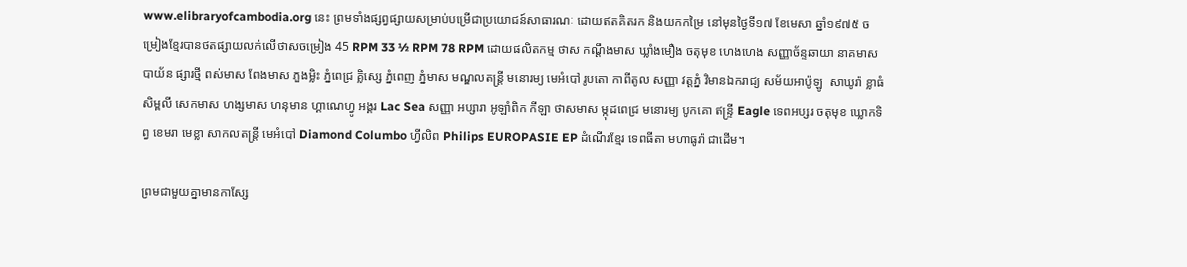www.elibraryofcambodia.org នេះ ព្រមទាំងផ្សព្វផ្សាយសម្រាប់បម្រើជាប្រយោជន៍សាធារណៈ ដោយឥតគិតរក និងយកកម្រៃ នៅមុនថ្ងៃទី១៧ ខែមេសា ឆ្នាំ១៩៧៥ ចម្រៀងខ្មែរបានថតផ្សាយលក់លើថាសចម្រៀង 45 RPM 33 ½ RPM 78 RPM ដោយផលិតកម្ម ថាស កណ្ដឹងមាស ឃ្លាំងមឿង ចតុមុខ ហេងហេង សញ្ញាច័ន្ទឆាយា នាគមាស បាយ័ន ផ្សារថ្មី ពស់មាស ពែងមាស ភួងម្លិះ ភ្នំពេជ្រ គ្លិស្សេ ភ្នំពេញ ភ្នំមាស មណ្ឌលតន្រ្តី មនោរម្យ មេអំបៅ រូបតោ កាពីតូល សញ្ញា វត្តភ្នំ វិមានឯករាជ្យ សម័យអាប៉ូឡូ  សាឃូរ៉ា ខ្លាធំ សិម្ពលី សេកមាស ហង្សមាស ហនុមាន ហ្គាណេហ្វូ អង្គរ Lac Sea សញ្ញា អប្សារា អូឡាំពិក កីឡា ថាសមាស ម្កុដពេជ្រ មនោរម្យ បូកគោ ឥន្ទ្រី Eagle ទេពអប្សរ ចតុមុខ ឃ្លោកទិព្វ ខេមរា មេខ្លា សាកលតន្ត្រី មេអំបៅ Diamond Columbo ហ្វីលិព Philips EUROPASIE EP ដំណើរខ្មែរ ទេពធីតា មហាធូរ៉ា ជាដើម។

ព្រមជាមួយគ្នាមានកាសែ្ស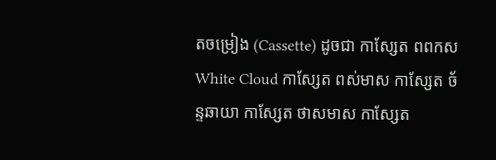តចម្រៀង (Cassette) ដូចជា កាស្សែត ពពកស White Cloud កាស្សែត ពស់មាស កាស្សែត ច័ន្ទឆាយា កាស្សែត ថាសមាស កាស្សែត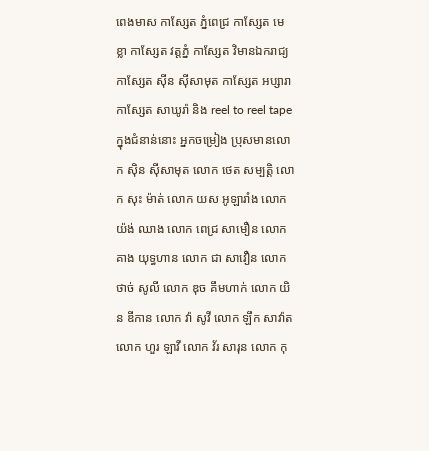ពេងមាស កាស្សែត ភ្នំពេជ្រ កាស្សែត មេខ្លា កាស្សែត វត្តភ្នំ កាស្សែត វិមានឯករាជ្យ កាស្សែត ស៊ីន ស៊ីសាមុត កាស្សែត អប្សារា កាស្សែត សាឃូរ៉ា និង reel to reel tape ក្នុងជំនាន់នោះ អ្នកចម្រៀង ប្រុសមានលោក ស៊ិន ស៊ីសាមុត លោក ថេត សម្បត្តិ លោក សុះ ម៉ាត់ លោក យស អូឡារាំង លោក យ៉ង់ ឈាង លោក ពេជ្រ សាមឿន លោក គាង យុទ្ធហាន លោក ជា សាវឿន លោក ថាច់ សូលី លោក ឌុច គឹមហាក់ លោក យិន ឌីកាន លោក វ៉ា សូវី លោក ឡឹក សាវ៉ាត លោក ហួរ ឡាវី លោក វ័រ សារុន លោក កុ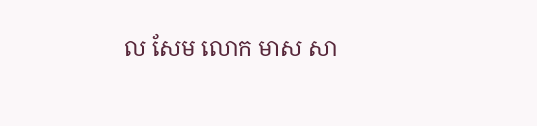ល សែម លោក មាស សា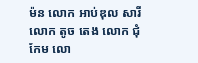ម៉ន លោក អាប់ឌុល សារី លោក តូច តេង លោក ជុំ កែម លោ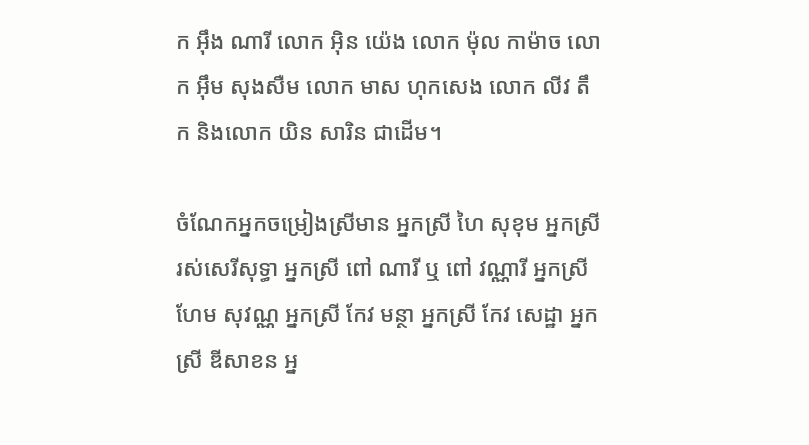ក អ៊ឹង ណារី លោក អ៊ិន យ៉េង លោក ម៉ុល កាម៉ាច លោក អ៊ឹម សុងសឺម លោក មាស ហុកសេង លោក លីវ តឹក និងលោក យិន សារិន ជាដើម។

ចំណែកអ្នកចម្រៀងស្រីមាន អ្នកស្រី ហៃ សុខុម អ្នកស្រី រស់សេរីសុទ្ធា អ្នកស្រី ពៅ ណារី ឬ ពៅ វណ្ណារី អ្នកស្រី ហែម សុវណ្ណ អ្នកស្រី កែវ មន្ថា អ្នកស្រី កែវ សេដ្ឋា អ្នកស្រី ឌីសាខន អ្ន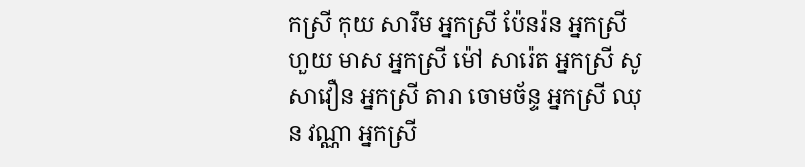កស្រី កុយ សារឹម អ្នកស្រី ប៉ែនរ៉ន អ្នកស្រី ហួយ មាស អ្នកស្រី ម៉ៅ សារ៉េត អ្នកស្រី សូ សាវឿន អ្នកស្រី តារា ចោមច័ន្ទ អ្នកស្រី ឈុន វណ្ណា អ្នកស្រី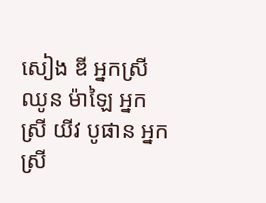សៀង ឌី អ្នកស្រី ឈូន ម៉ាឡៃ អ្នកស្រី យីវ បូផាន អ្នកស្រី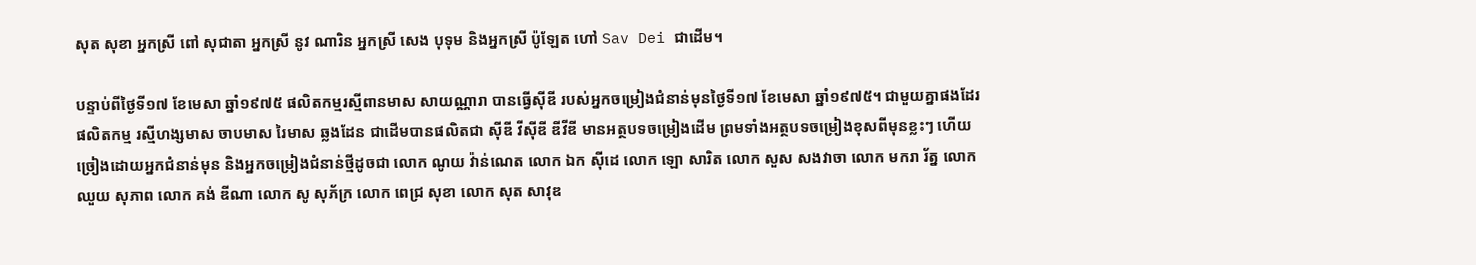សុត សុខា អ្នកស្រី ពៅ សុជាតា អ្នកស្រី នូវ ណារិន អ្នកស្រី សេង បុទុម និងអ្នកស្រី ប៉ូឡែត ហៅ Sav Dei ជាដើម។

បន្ទាប់ពីថ្ងៃទី១៧ ខែមេសា ឆ្នាំ១៩៧៥ ផលិតកម្មរស្មីពានមាស សាយណ្ណារា បានធ្វើស៊ីឌី របស់អ្នកចម្រៀងជំនាន់មុនថ្ងៃទី១៧ ខែមេសា ឆ្នាំ១៩៧៥។ ជាមួយគ្នាផងដែរ ផលិតកម្ម រស្មីហង្សមាស ចាបមាស រៃមាស ឆ្លងដែន ជាដើមបានផលិតជា ស៊ីឌី វីស៊ីឌី ឌីវីឌី មានអត្ថបទចម្រៀងដើម ព្រមទាំងអត្ថបទចម្រៀងខុសពីមុនខ្លះៗ ហើយច្រៀងដោយអ្នកជំនាន់មុន និងអ្នកចម្រៀងជំនាន់ថ្មីដូចជា លោក ណូយ វ៉ាន់ណេត លោក ឯក ស៊ីដេ លោក ឡោ សារិត លោក សួស សងវាចា លោក មករា រ័ត្ន លោក ឈួយ សុភាព លោក គង់ ឌីណា លោក សូ សុភ័ក្រ លោក ពេជ្រ សុខា លោក សុត សាវុឌ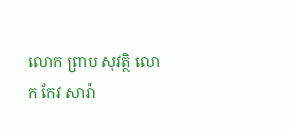លោក ព្រាប សុវត្ថិ លោក កែវ សារ៉ា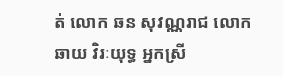ត់ លោក ឆន សុវណ្ណរាជ លោក ឆាយ វិរៈយុទ្ធ អ្នកស្រី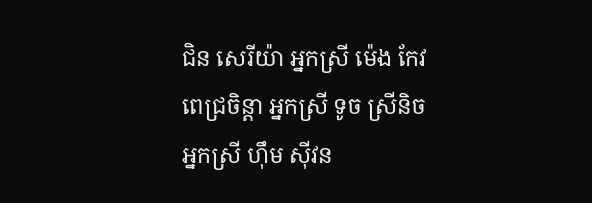ជិន សេរីយ៉ា អ្នកស្រី ម៉េង កែវពេជ្រចិន្តា អ្នកស្រី ទូច ស្រីនិច អ្នកស្រី ហ៊ឹម ស៊ីវន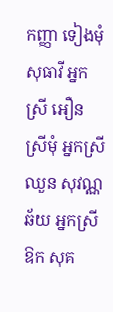កញ្ញា ទៀងមុំ សុធាវី អ្នកស្រី អឿន ស្រីមុំ អ្នកស្រី ឈួន សុវណ្ណឆ័យ អ្នកស្រី ឱក សុគ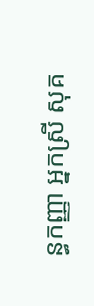ន្ធកញ្ញា អ្នកស្រី សុគ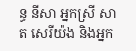ន្ធ នីសា អ្នកស្រី សាត សេរីយ៉ង និងអ្នក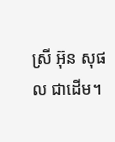ស្រី អ៊ុន សុផល ជាដើម។